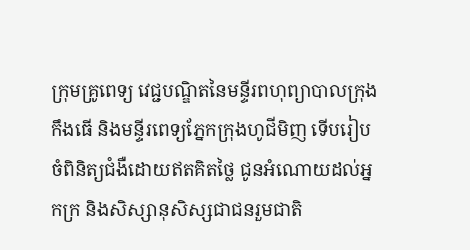ក្រុមគ្រូពេទ្យ វេជ្ជបណ្ឌិតនៃមន្ទីរពហុព្យាបាលក្រុងកឹងធើ និងមន្ទីរពេទ្យភ្នែកក្រុងហូជីមិញ ទើបរៀបចំពិនិត្យជំងឺដោយឥតគិតថ្លៃ ជូនអំណោយដល់អ្នកក្រ និងសិស្សានុសិស្សជាជនរួមជាតិ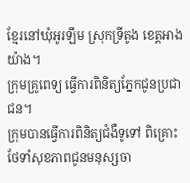ខ្មែរនៅឃុំអូរឡឹម ស្រុកទ្រីតូង ខេត្តអាងយ៉ាង។
ក្រុមគ្រូពេទ្យ ធ្វើការពិនិត្យភ្នែកជូនប្រជាជន។
ក្រុមបានធ្វើការពិនិត្យជំងឺទូទៅ ពិគ្រោះ ថែទាំសុខភាពជូនមនុស្សចា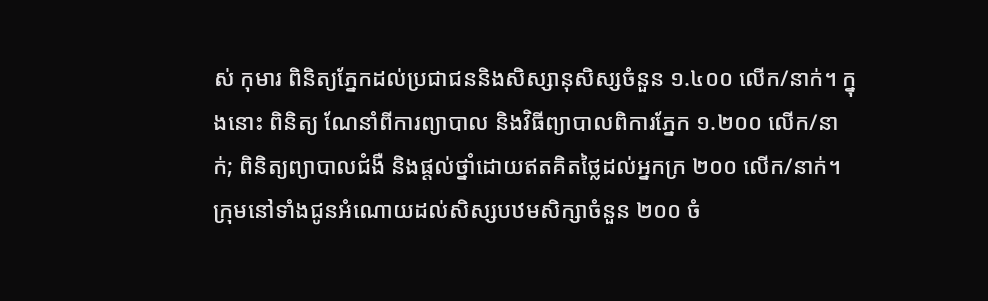ស់ កុមារ ពិនិត្យភ្នែកដល់ប្រជាជននិងសិស្សានុសិស្សចំនួន ១.៤០០ លើក/នាក់។ ក្នុងនោះ ពិនិត្យ ណែនាំពីការព្យាបាល និងវិធីព្យាបាលពិការភ្នែក ១.២០០ លើក/នាក់; ពិនិត្យព្យាបាលជំងឺ និងផ្តល់ថ្នាំដោយឥតគិតថ្លៃដល់អ្នកក្រ ២០០ លើក/នាក់។
ក្រុមនៅទាំងជូនអំណោយដល់សិស្សបឋមសិក្សាចំនួន ២០០ ចំ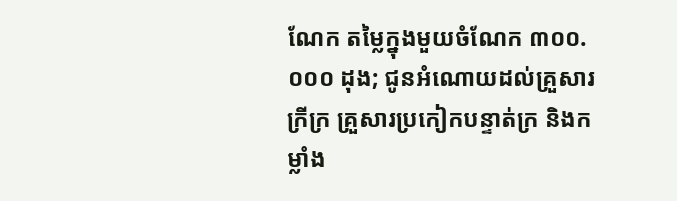ណែក តម្លៃក្នុងមួយចំណែក ៣០០.០០០ ដុង; ជូនអំណោយដល់គ្រួសារក្រីក្រ គ្រួសារប្រកៀកបន្ទាត់ក្រ និងកម្លាំង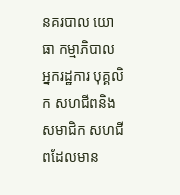នគរបាល យោធា កម្មាភិបាល អ្នករដ្ឋការ បុគ្គលិក សហជីពនិងសមាជិក សហជីពដែលមាន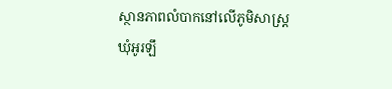ស្ថានភាពលំបាកនៅលើភូមិសាស្រ្តឃុំអូរឡឹ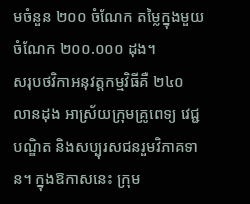មចំនួន ២០០ ចំណែក តម្លៃក្នុងមួយចំណែក ២០០.០០០ ដុង។
សរុបថវិកាអនុវត្តកម្មវិធីគឺ ២៤០ លានដុង អាស្រ័យក្រុមគ្រូពេទ្យ វេជ្ជបណ្ឌិត និងសប្បុរសជនរួមវិភាគទាន។ ក្នុងឱកាសនេះ ក្រុម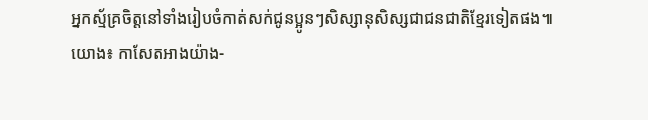អ្នកស្ម័គ្រចិត្តនៅទាំងរៀបចំកាត់សក់ជូនប្អូនៗសិស្សានុសិស្សជាជនជាតិខ្មែរទៀតផង៕
យោង៖ កាសែតអាងយ៉ាង-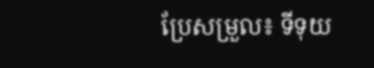ប្រែសម្រួល៖ ទីទុយ